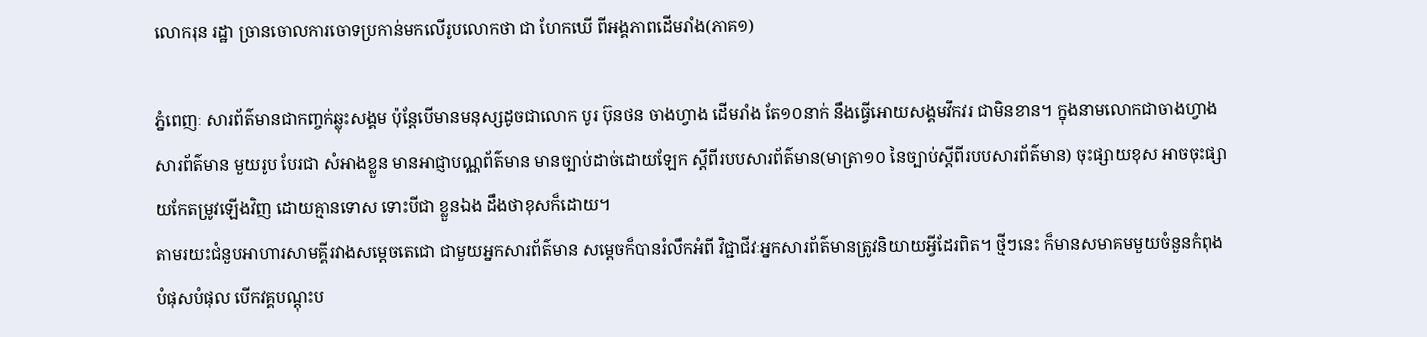លោករុន រដ្ឋា ច្រានចោលការចោទប្រកាន់មកលើរូបលោកថា ជា ហែកឃើ ពីអង្គភាពដើមរាំង(ភាគ១)

ភ្នំពេញៈ សារព័ត៌មានជាកញ្ចក់ឆ្លុះសង្គម ប៉ុន្តែបើមានមនុស្សដូចជាលោក បូរ ប៊ុនថន ចាងហ្វាង ដើមរាំង តែ១០នាក់ នឹងធ្វើអោយសង្គមវឹកវរ ជាមិនខាន។ ក្នុងនាមលោកជាចាងហ្វាងសារព័ត៌មាន មួយរូប បែរជា សំអាងខ្លួន មានអាជ្ញាបណ្ណព័ត៌មាន មានច្បាប់ដាច់ដោយឡែក ស្តីពីរបបសារព័ត៌មាន(មាត្រា១០ នៃច្បាប់ស្តីពីរបបសារព័ត៌មាន) ចុះផ្សាយខុស អាចចុះផ្សាយកែតម្រូវឡើងវិញ ដោយគ្មានទោស ទោះបីជា ខ្លួនឯង ដឹងថាខុសក៏ដោយ។
តាមរយះជំនួបអាហារសាមគ្គីរវាងសម្តេចតេជោ ជាមួយអ្នកសារព័ត៌មាន សម្តេចក៏បានរំលឹកអំពី វិជ្ជាជីវៈអ្នកសារព័ត៌មានត្រូវនិយាយអ្វីដែរពិត។ ថ្មីៗនេះ ក៏មានសមាគមមួយចំនួនកំពុង បំផុសបំផុល បើកវគ្គបណ្តុះប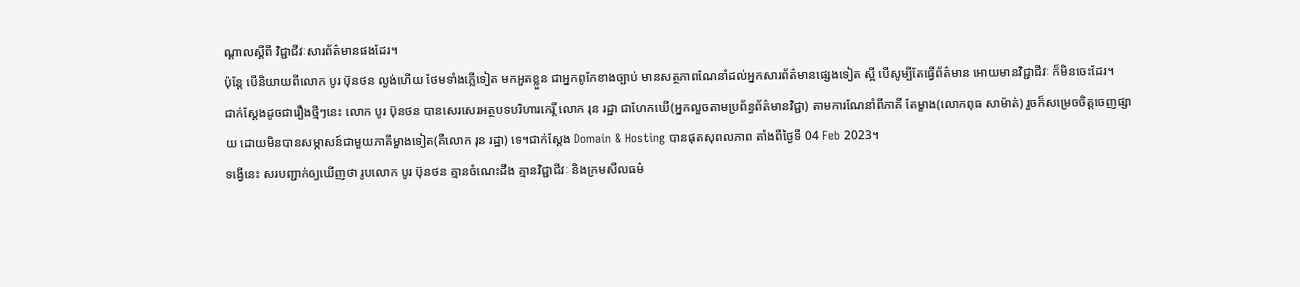ណ្តាលស្តីពី វិជ្ជាជីវៈសារព័ត៌មានផងដែរ។
ប៉ុន្តែ បើនិយាយពីលោក បូរ ប៊ុនថន ល្ងង់ហើយ ថែមទាំងភ្លើទៀត មកអួតខ្លួន ជាអ្នកពូកែខាងច្បាប់ មានសត្ថភាពណែនាំដល់អ្នកសារព័ត៌មានផ្សេងទៀត ស្អី បើសូម្បីតែធ្វើព័ត៌មាន អោយមានវិជ្ជាជីវៈ ក៏មិនចេះដែរ។
ជាក់ស្តែងដូចជារឿងថ្មីៗនេះ លោក បូរ ប៊ុនថន បានសេរសេរអត្ថបទបរិហារកេរ្តិ៍ លោក រុន រដ្ឋា ជាហែកឃើ(អ្នកលួចតាមប្រព័ន្ធព័ត៌មានវិជ្ជា) តាមការណែនាំពីភាគី តែម្ខាង(លោកពុធ សាម៉ាត់) រួចក៏សម្រេចចិត្តចេញផ្សាយ ដោយមិនបានសម្ភាសន៍ជាមួយភាគីម្ខាងទៀត(គឺលោក រុន រដ្ឋា) ទេ។ជាក់ស្តែង Domain & Hosting បានផុតសុពលភាព តាំងពីថ្ងៃទី 04 Feb 2023។
ទង្វើនេះ សរបញ្ជាក់ឲ្យឃើញថា រូបលោក បូរ ប៊ុនថន គ្មានចំណេះដឹង គ្មានវិជ្ជាជីវៈ និងក្រមសីលធម៌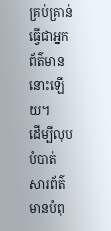គ្រប់គ្រាន់ធ្វើជាអ្នកព័ត៌មាននោះឡើយ។
ដើម្បីលុបបំបាត់ សារព័ត៌មានបំពុ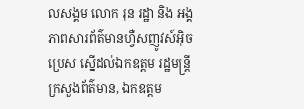លសង្គម លោក រុន រដ្ឋា និង អង្គភាពសារព័ត៌មានហ្វឺសញូវស៍អ៊ិចប្រេស ស្នើដល់ឯកឧត្តម រដ្ឋមន្ត្រីក្រសួងព័ត៌មាន, ឯកឧត្តម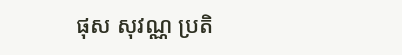ផុស សុវណ្ណ ប្រតិ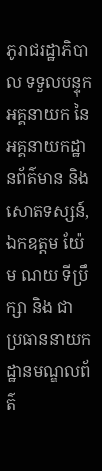ភូរាជរដ្ឋាភិបាល ទទួលបន្ទុកអគ្គនាយក នៃអគ្គនាយកដ្ឋានព័ត៌មាន និងសោតទស្សន៍, ឯកឧត្តម យ៉ែម ណយ ទីប្រឹក្សា និង ជា ប្រធាននាយកដ្ឋានមណ្ឌលព័ត៌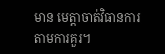មាន មេត្តាចាត់វិធានការតាមការគួរ។